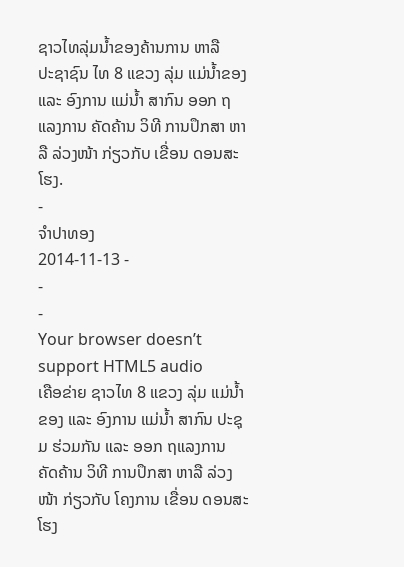ຊາວໄທລຸ່ມນໍ້າຂອງຄ້ານການ ຫາລື
ປະຊາຊົນ ໄທ 8 ແຂວງ ລຸ່ມ ແມ່ນໍ້າຂອງ ແລະ ອົງການ ແມ່ນໍ້າ ສາກົນ ອອກ ຖແລງການ ຄັດຄ້ານ ວິທີ ການປຶກສາ ຫາລື ລ່ວງໜ້າ ກ່ຽວກັບ ເຂື່ອນ ດອນສະໂຮງ.
-
ຈໍາປາທອງ
2014-11-13 -
-
-
Your browser doesn’t support HTML5 audio
ເຄືອຂ່າຍ ຊາວໄທ 8 ແຂວງ ລຸ່ມ ແມ່ນໍ້າຂອງ ແລະ ອົງການ ແມ່ນໍ້າ ສາກົນ ປະຊຸມ ຮ່ວມກັນ ແລະ ອອກ ຖແລງການ ຄັດຄ້ານ ວິທີ ການປຶກສາ ຫາລື ລ່ວງໜ້າ ກ່ຽວກັບ ໂຄງການ ເຂື່ອນ ດອນສະໂຮງ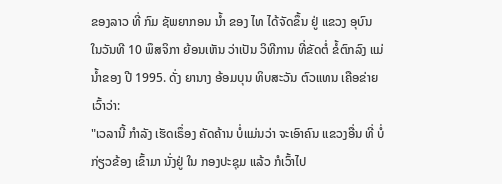ຂອງລາວ ທີ່ ກົມ ຊັພຍາກອນ ນໍ້າ ຂອງ ໄທ ໄດ້ຈັດຂຶ້ນ ຢູ່ ແຂວງ ອຸບົນ ໃນວັນທີ 10 ພຶສຈິກາ ຍ້ອນເຫັນ ວ່າເປັນ ວິທີການ ທີ່ຂັດຕໍ່ ຂໍ້ຕົກລົງ ແມ່ນໍ້າຂອງ ປີ 1995. ດັ່ງ ຍານາງ ອ້ອມບຸນ ທິບສະວັນ ຕົວແທນ ເຄືອຂ່າຍ ເວົ້າວ່າ:
"ເວລານີ້ ກໍາລັງ ເຮັດເຣຶ່ອງ ຄັດຄ້ານ ບໍ່ແມ່ນວ່າ ຈະເອົາຄົນ ແຂວງອື່ນ ທີ່ ບໍ່ກ່ຽວຂ້ອງ ເຂົ້າມາ ນັ່ງຢູ່ ໃນ ກອງປະຊຸມ ແລ້ວ ກໍເວົ້າໄປ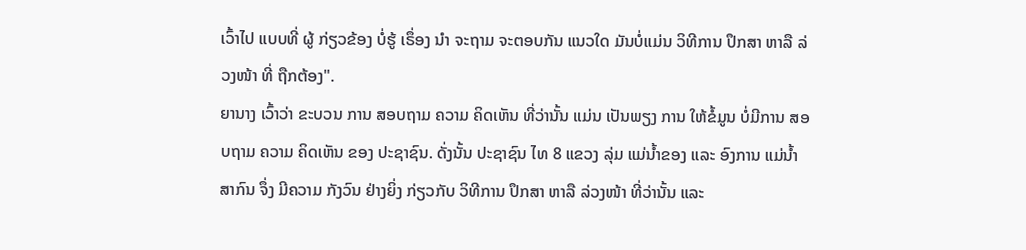ເວົ້າໄປ ແບບທີ່ ຜູ້ ກ່ຽວຂ້ອງ ບໍ່ຮູ້ ເຣຶ່ອງ ນໍາ ຈະຖາມ ຈະຕອບກັນ ແນວໃດ ມັນບໍ່ແມ່ນ ວິທີການ ປຶກສາ ຫາລື ລ່ວງໜ້າ ທີ່ ຖືກຕ້ອງ".
ຍານາງ ເວົ້າວ່າ ຂະບວນ ການ ສອບຖາມ ຄວາມ ຄິດເຫັນ ທີ່ວ່ານັ້ນ ແມ່ນ ເປັນພຽງ ການ ໃຫ້ຂໍ້ມູນ ບໍ່ມີການ ສອບຖາມ ຄວາມ ຄິດເຫັນ ຂອງ ປະຊາຊົນ. ດັ່ງນັ້ນ ປະຊາຊົນ ໄທ 8 ແຂວງ ລຸ່ມ ແມ່ນໍ້າຂອງ ແລະ ອົງການ ແມ່ນໍ້າ ສາກົນ ຈຶ່ງ ມີຄວາມ ກັງວົນ ຢ່າງຍິ່ງ ກ່ຽວກັບ ວິທີການ ປຶກສາ ຫາລື ລ່ວງໜ້າ ທີ່ວ່ານັ້ນ ແລະ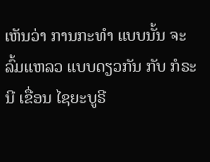ເຫັນວ່າ ການກະທໍາ ແບບນັ້ນ ຈະລົ້ມແຫລວ ແບບດຽວກັນ ກັບ ກໍຣະນີ ເຂື່ອນ ໄຊຍະບູຣີ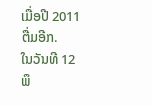ເມື່ອປີ 2011 ຕື່ມອີກ.
ໃນວັນທີ 12 ພຶ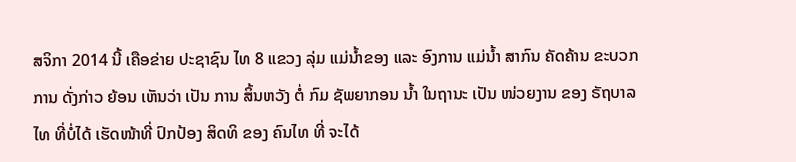ສຈິກາ 2014 ນີ້ ເຄືອຂ່າຍ ປະຊາຊົນ ໄທ 8 ແຂວງ ລຸ່ມ ແມ່ນໍ້າຂອງ ແລະ ອົງການ ແມ່ນໍ້າ ສາກົນ ຄັດຄ້ານ ຂະບວກການ ດັ່ງກ່າວ ຍ້ອນ ເຫັນວ່າ ເປັນ ການ ສິ້ນຫວັງ ຕໍ່ ກົມ ຊັພຍາກອນ ນໍ້າ ໃນຖານະ ເປັນ ໜ່ວຍງານ ຂອງ ຣັຖບາລ ໄທ ທີ່ບໍ່ໄດ້ ເຮັດໜ້າທີ່ ປົກປ້ອງ ສິດທິ ຂອງ ຄົນໄທ ທີ່ ຈະໄດ້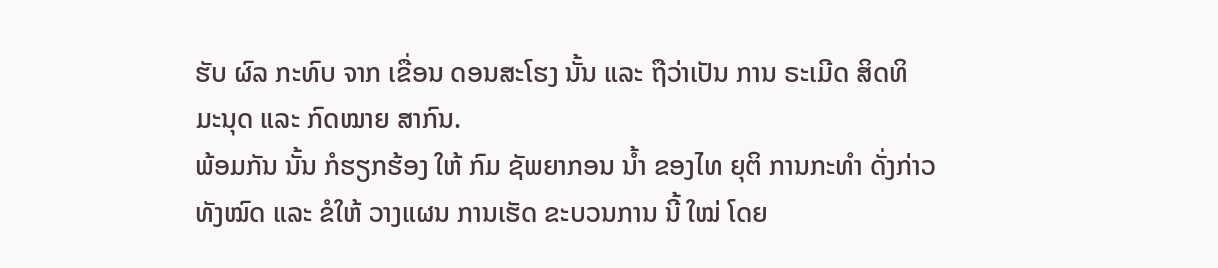ຮັບ ຜົລ ກະທົບ ຈາກ ເຂື່ອນ ດອນສະໂຮງ ນັ້ນ ແລະ ຖືວ່າເປັນ ການ ຣະເມີດ ສິດທິ ມະນຸດ ແລະ ກົດໝາຍ ສາກົນ.
ພ້ອມກັນ ນັ້ນ ກໍຮຽກຮ້ອງ ໃຫ້ ກົມ ຊັພຍາກອນ ນໍ້າ ຂອງໄທ ຍຸຕິ ການກະທໍາ ດັ່ງກ່າວ ທັງໝົດ ແລະ ຂໍໃຫ້ ວາງແຜນ ການເຮັດ ຂະບວນການ ນີ້ ໃໝ່ ໂດຍ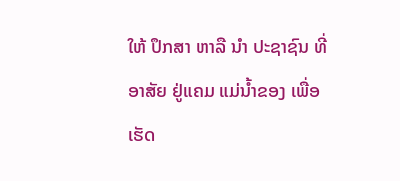ໃຫ້ ປຶກສາ ຫາລື ນໍາ ປະຊາຊົນ ທີ່ ອາສັຍ ຢູ່ແຄມ ແມ່ນໍ້າຂອງ ເພື່ອເຮັດ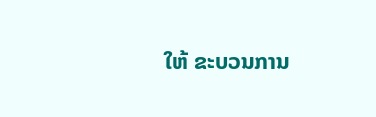ໃຫ້ ຂະບວນການ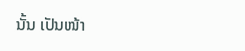ນັ້ນ ເປັນໜ້າ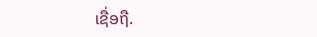ເຊື່ອຖື.